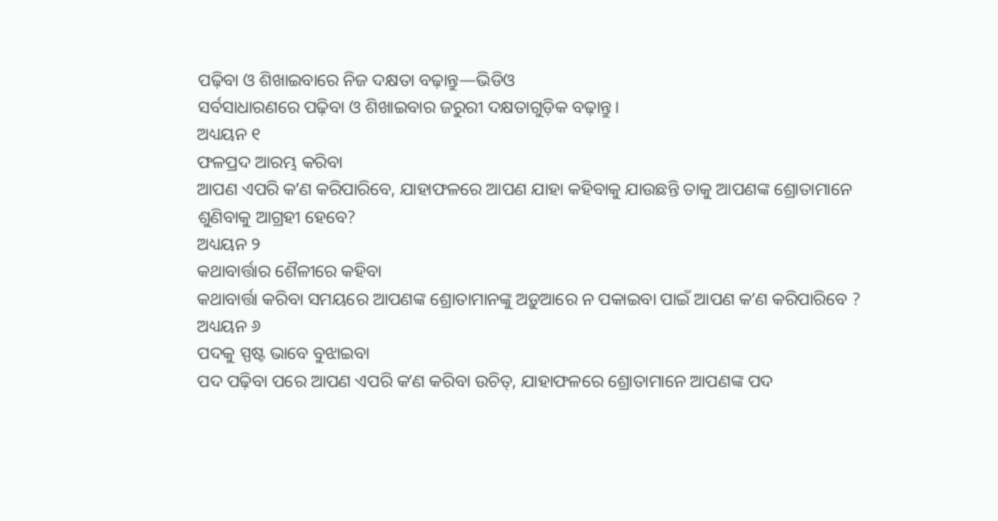ପଢ଼ିବା ଓ ଶିଖାଇବାରେ ନିଜ ଦକ୍ଷତା ବଢ଼ାନ୍ତୁ—ଭିଡିଓ
ସର୍ବସାଧାରଣରେ ପଢ଼ିବା ଓ ଶିଖାଇବାର ଜରୁରୀ ଦକ୍ଷତାଗୁଡ଼ିକ ବଢ଼ାନ୍ତୁ।
ଅଧ୍ୟୟନ ୧
ଫଳପ୍ରଦ ଆରମ୍ଭ କରିବା
ଆପଣ ଏପରି କʼଣ କରିପାରିବେ, ଯାହାଫଳରେ ଆପଣ ଯାହା କହିବାକୁ ଯାଉଛନ୍ତି ତାକୁ ଆପଣଙ୍କ ଶ୍ରୋତାମାନେ ଶୁଣିବାକୁ ଆଗ୍ରହୀ ହେବେ?
ଅଧ୍ୟୟନ ୨
କଥାବାର୍ତ୍ତାର ଶୈଳୀରେ କହିବା
କଥାବାର୍ତ୍ତା କରିବା ସମୟରେ ଆପଣଙ୍କ ଶ୍ରୋତାମାନଙ୍କୁ ଅଡ଼ୁଆରେ ନ ପକାଇବା ପାଇଁ ଆପଣ କʼଣ କରିପାରିବେ ?
ଅଧ୍ୟୟନ ୬
ପଦକୁ ସ୍ପଷ୍ଟ ଭାବେ ବୁଝାଇବା
ପଦ ପଢ଼ିବା ପରେ ଆପଣ ଏପରି କʼଣ କରିବା ଉଚିତ୍, ଯାହାଫଳରେ ଶ୍ରୋତାମାନେ ଆପଣଙ୍କ ପଦ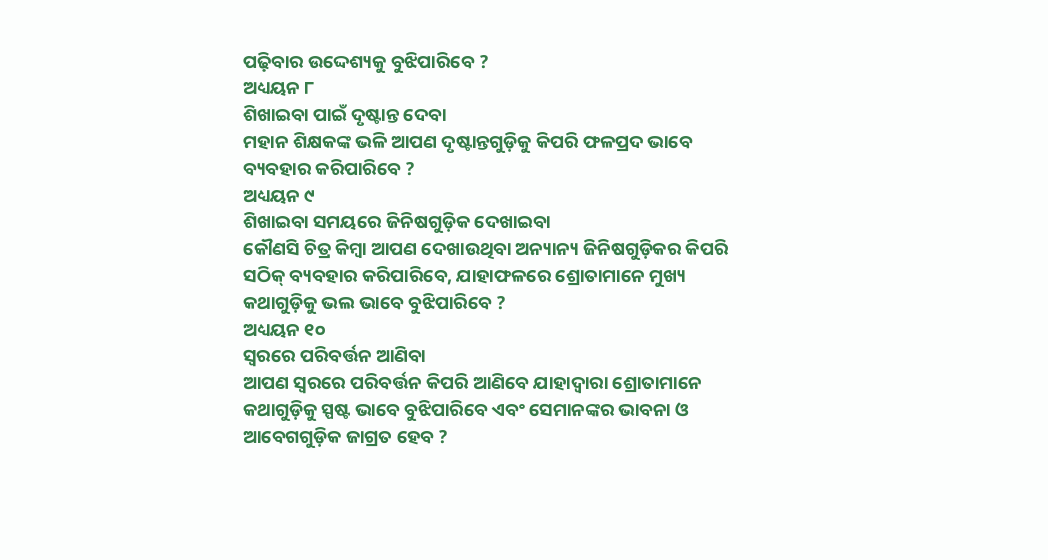ପଢ଼ିବାର ଉଦ୍ଦେଶ୍ୟକୁ ବୁଝିପାରିବେ ?
ଅଧ୍ୟୟନ ୮
ଶିଖାଇବା ପାଇଁ ଦୃଷ୍ଟାନ୍ତ ଦେବା
ମହାନ ଶିକ୍ଷକଙ୍କ ଭଳି ଆପଣ ଦୃଷ୍ଟାନ୍ତଗୁଡ଼ିକୁ କିପରି ଫଳପ୍ରଦ ଭାବେ ବ୍ୟବହାର କରିପାରିବେ ?
ଅଧ୍ୟୟନ ୯
ଶିଖାଇବା ସମୟରେ ଜିନିଷଗୁଡ଼ିକ ଦେଖାଇବା
କୌଣସି ଚିତ୍ର କିମ୍ବା ଆପଣ ଦେଖାଉଥିବା ଅନ୍ୟାନ୍ୟ ଜିନିଷଗୁଡ଼ିକର କିପରି ସଠିକ୍ ବ୍ୟବହାର କରିପାରିବେ, ଯାହାଫଳରେ ଶ୍ରୋତାମାନେ ମୁଖ୍ୟ କଥାଗୁଡ଼ିକୁ ଭଲ ଭାବେ ବୁଝିପାରିବେ ?
ଅଧ୍ୟୟନ ୧୦
ସ୍ୱରରେ ପରିବର୍ତ୍ତନ ଆଣିବା
ଆପଣ ସ୍ୱରରେ ପରିବର୍ତ୍ତନ କିପରି ଆଣିବେ ଯାହାଦ୍ୱାରା ଶ୍ରୋତାମାନେ କଥାଗୁଡ଼ିକୁ ସ୍ପଷ୍ଟ ଭାବେ ବୁଝିପାରିବେ ଏବଂ ସେମାନଙ୍କର ଭାବନା ଓ ଆବେଗଗୁଡ଼ିକ ଜାଗ୍ରତ ହେବ ?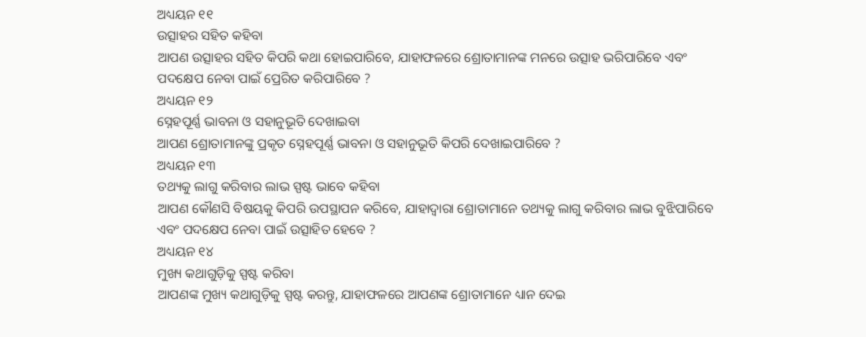ଅଧ୍ୟୟନ ୧୧
ଉତ୍ସାହର ସହିତ କହିବା
ଆପଣ ଉତ୍ସାହର ସହିତ କିପରି କଥା ହୋଇପାରିବେ, ଯାହାଫଳରେ ଶ୍ରୋତାମାନଙ୍କ ମନରେ ଉତ୍ସାହ ଭରିପାରିବେ ଏବଂ ପଦକ୍ଷେପ ନେବା ପାଇଁ ପ୍ରେରିତ କରିପାରିବେ ?
ଅଧ୍ୟୟନ ୧୨
ସ୍ନେହପୂର୍ଣ୍ଣ ଭାବନା ଓ ସହାନୁଭୂତି ଦେଖାଇବା
ଆପଣ ଶ୍ରୋତାମାନଙ୍କୁ ପ୍ରକୃତ ସ୍ନେହପୂର୍ଣ୍ଣ ଭାବନା ଓ ସହାନୁଭୂତି କିପରି ଦେଖାଇପାରିବେ ?
ଅଧ୍ୟୟନ ୧୩
ତଥ୍ୟକୁ ଲାଗୁ କରିବାର ଲାଭ ସ୍ପଷ୍ଟ ଭାବେ କହିବା
ଆପଣ କୌଣସି ବିଷୟକୁ କିପରି ଉପସ୍ଥାପନ କରିବେ, ଯାହାଦ୍ୱାରା ଶ୍ରୋତାମାନେ ତଥ୍ୟକୁ ଲାଗୁ କରିବାର ଲାଭ ବୁଝିପାରିବେ ଏବଂ ପଦକ୍ଷେପ ନେବା ପାଇଁ ଉତ୍ସାହିତ ହେବେ ?
ଅଧ୍ୟୟନ ୧୪
ମୁଖ୍ୟ କଥାଗୁଡ଼ିକୁ ସ୍ପଷ୍ଟ କରିବା
ଆପଣଙ୍କ ମୁଖ୍ୟ କଥାଗୁଡ଼ିକୁ ସ୍ପଷ୍ଟ କରନ୍ତୁ, ଯାହାଫଳରେ ଆପଣଙ୍କ ଶ୍ରୋତାମାନେ ଧ୍ୟାନ ଦେଇ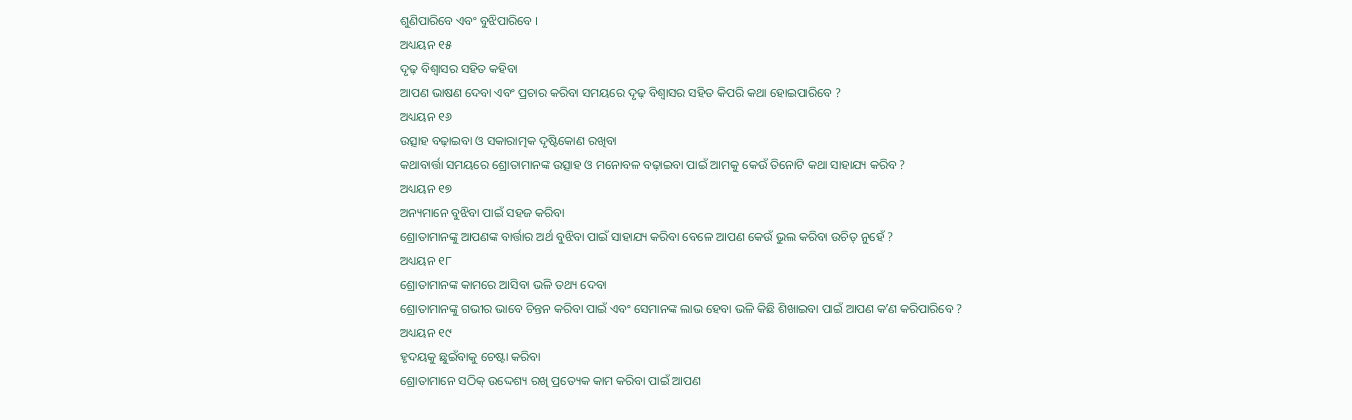ଶୁଣିପାରିବେ ଏବଂ ବୁଝିପାରିବେ ।
ଅଧ୍ୟୟନ ୧୫
ଦୃଢ଼ ବିଶ୍ୱାସର ସହିତ କହିବା
ଆପଣ ଭାଷଣ ଦେବା ଏବଂ ପ୍ରଚାର କରିବା ସମୟରେ ଦୃଢ଼ ବିଶ୍ୱାସର ସହିତ କିପରି କଥା ହୋଇପାରିବେ ?
ଅଧ୍ୟୟନ ୧୬
ଉତ୍ସାହ ବଢ଼ାଇବା ଓ ସକାରାତ୍ମକ ଦୃଷ୍ଟିକୋଣ ରଖିବା
କଥାବାର୍ତ୍ତା ସମୟରେ ଶ୍ରୋତାମାନଙ୍କ ଉତ୍ସାହ ଓ ମନୋବଳ ବଢ଼ାଇବା ପାଇଁ ଆମକୁ କେଉଁ ତିନୋଟି କଥା ସାହାଯ୍ୟ କରିବ ?
ଅଧ୍ୟୟନ ୧୭
ଅନ୍ୟମାନେ ବୁଝିବା ପାଇଁ ସହଜ କରିବା
ଶ୍ରୋତାମାନଙ୍କୁ ଆପଣଙ୍କ ବାର୍ତ୍ତାର ଅର୍ଥ ବୁଝିବା ପାଇଁ ସାହାଯ୍ୟ କରିବା ବେଳେ ଆପଣ କେଉଁ ଭୁଲ କରିବା ଉଚିତ୍ ନୁହେଁ ?
ଅଧ୍ୟୟନ ୧୮
ଶ୍ରୋତାମାନଙ୍କ କାମରେ ଆସିବା ଭଳି ତଥ୍ୟ ଦେବା
ଶ୍ରୋତାମାନଙ୍କୁ ଗଭୀର ଭାବେ ଚିନ୍ତନ କରିବା ପାଇଁ ଏବଂ ସେମାନଙ୍କ ଲାଭ ହେବା ଭଳି କିଛି ଶିଖାଇବା ପାଇଁ ଆପଣ କʼଣ କରିପାରିବେ ?
ଅଧ୍ୟୟନ ୧୯
ହୃଦୟକୁ ଛୁଇଁବାକୁ ଚେଷ୍ଟା କରିବା
ଶ୍ରୋତାମାନେ ସଠିକ୍ ଉଦ୍ଦେଶ୍ୟ ରଖି ପ୍ରତ୍ୟେକ କାମ କରିବା ପାଇଁ ଆପଣ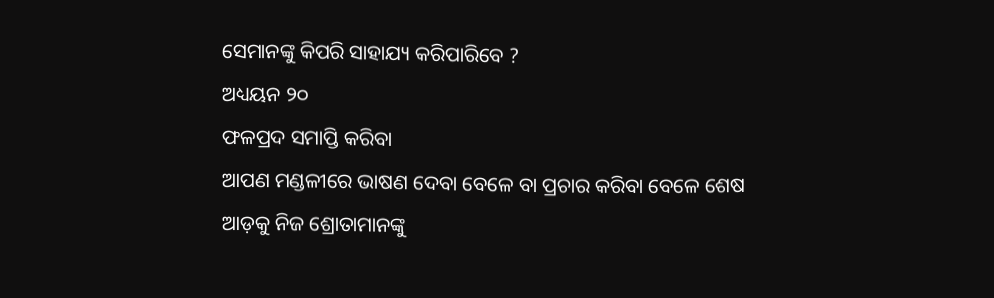ସେମାନଙ୍କୁ କିପରି ସାହାଯ୍ୟ କରିପାରିବେ ?
ଅଧ୍ୟୟନ ୨୦
ଫଳପ୍ରଦ ସମାପ୍ତି କରିବା
ଆପଣ ମଣ୍ଡଳୀରେ ଭାଷଣ ଦେବା ବେଳେ ବା ପ୍ରଚାର କରିବା ବେଳେ ଶେଷ ଆଡ଼କୁ ନିଜ ଶ୍ରୋତାମାନଙ୍କୁ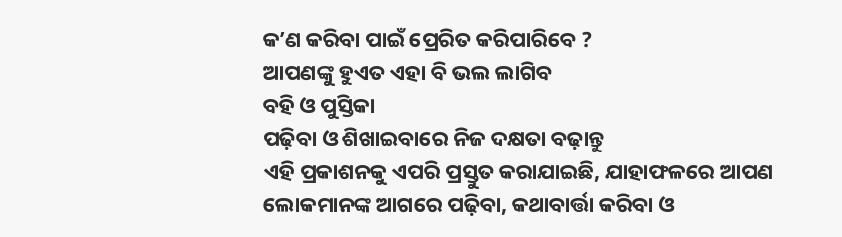କʼଣ କରିବା ପାଇଁ ପ୍ରେରିତ କରିପାରିବେ ?
ଆପଣଙ୍କୁ ହୁଏତ ଏହା ବି ଭଲ ଲାଗିବ
ବହି ଓ ପୁସ୍ତିକା
ପଢ଼ିବା ଓ ଶିଖାଇବାରେ ନିଜ ଦକ୍ଷତା ବଢ଼ାନ୍ତୁ
ଏହି ପ୍ରକାଶନକୁ ଏପରି ପ୍ରସ୍ତୁତ କରାଯାଇଛି, ଯାହାଫଳରେ ଆପଣ ଲୋକମାନଙ୍କ ଆଗରେ ପଢ଼ିବା, କଥାବାର୍ତ୍ତା କରିବା ଓ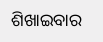ଶିଖାଇବାର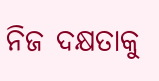ନିଜ ଦକ୍ଷତାକୁ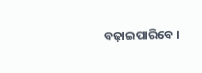ବଢ଼ାଇପାରିବେ ।